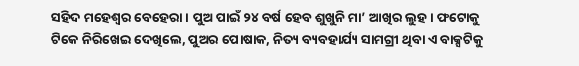ସହିଦ ମହେଶ୍ୱର ବେହେରା । ପୁଅ ପାଇଁ ୨୪ ବର୍ଷ ହେବ ଶୁଖୁନି ମା’ ଆଖିର ଲୁହ । ଫଟୋକୁ ଟିକେ ନିରିଖେଇ ଦେଖିଲେ, ପୁଅର ପୋଷାକ, ନିତ୍ୟ ବ୍ୟବହାର୍ଯ୍ୟ ସାମଗ୍ରୀ ଥିବା ଏ ବାକ୍ସଟିକୁ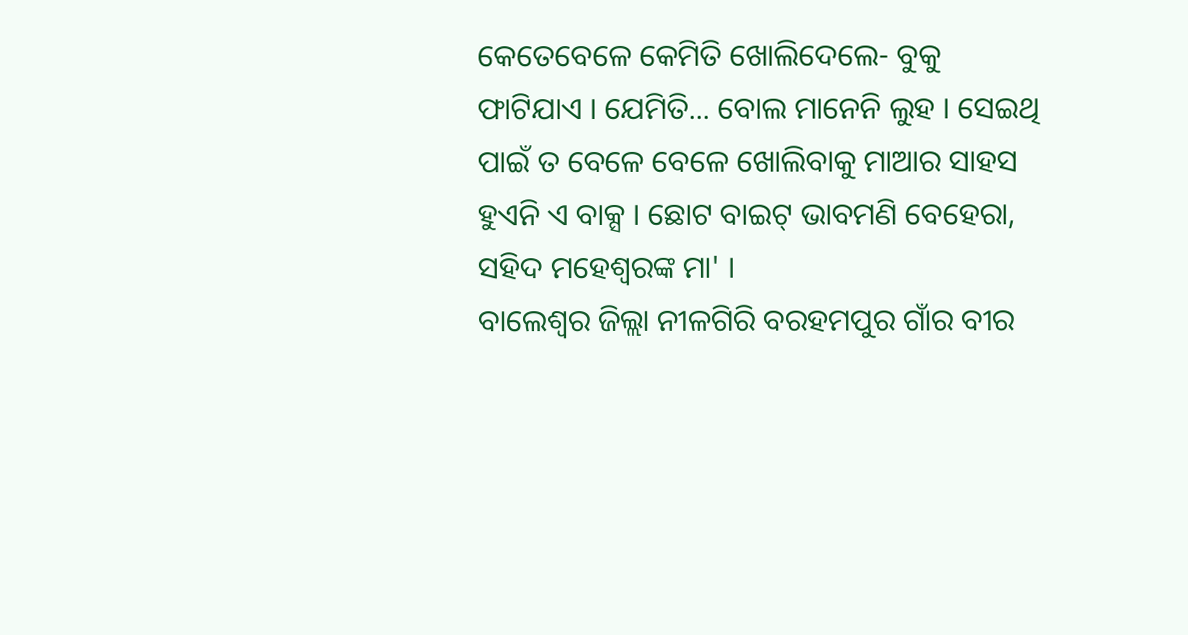କେତେବେଳେ କେମିତି ଖୋଲିଦେଲେ- ବୁକୁ ଫାଟିଯାଏ । ଯେମିତି... ବୋଲ ମାନେନି ଲୁହ । ସେଇଥି ପାଇଁ ତ ବେଳେ ବେଳେ ଖୋଲିବାକୁ ମାଆର ସାହସ ହୁଏନି ଏ ବାକ୍ସ । ଛୋଟ ବାଇଟ୍ ଭାବମଣି ବେହେରା, ସହିଦ ମହେଶ୍ୱରଙ୍କ ମା' ।
ବାଲେଶ୍ୱର ଜିଲ୍ଲା ନୀଳଗିରି ବରହମପୁର ଗାଁର ବୀର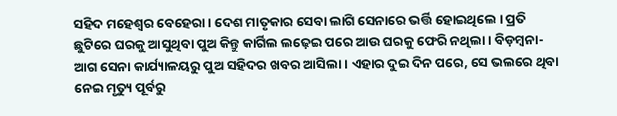ସହିଦ ମହେଶ୍ୱର ବେହେରା । ଦେଶ ମାତୃକାର ସେବା ଲାଗି ସେନାରେ ଭର୍ତ୍ତି ହୋଇଥିଲେ । ପ୍ରତି ଛୁଟିରେ ଘରକୁ ଆସୁଥିବା ପୁଅ କିନ୍ତୁ କାର୍ଗିଲ ଲଢ଼େଇ ପରେ ଆଉ ଘରକୁ ଫେରି ନଥିଲା । ବିଡ଼ମ୍ବନା- ଆଗ ସେନା କାର୍ଯ୍ୟାଳୟରୁ ପୁଅ ସହିଦର ଖବର ଆସିଲା । ଏହାର ଦୁଇ ଦିନ ପରେ, ସେ ଭଲରେ ଥିବା ନେଇ ମୃତ୍ୟୁ ପୂର୍ବରୁ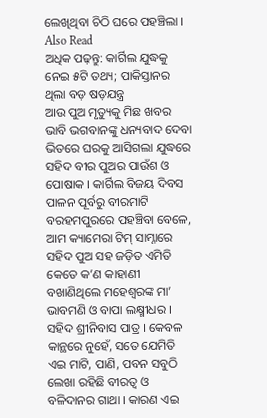ଲେଖିଥିବା ଚିଠି ଘରେ ପହଞ୍ଚିଲା ।
Also Read
ଅଧିକ ପଢ଼ନ୍ତୁ: କାର୍ଗିଲ ଯୁଦ୍ଧକୁ ନେଇ ୫ଟି ତଥ୍ୟ; ପାକିସ୍ତାନର ଥିଲା ବଡ଼ ଷଡ଼ଯନ୍ତ୍ର
ଆଉ ପୁଅ ମୃତ୍ୟୁକୁ ମିଛ ଖବର ଭାବି ଭଗବାନଙ୍କୁ ଧନ୍ୟବାଦ ଦେବା ଭିତରେ ଘରକୁ ଆସିଗଲା ଯୁଦ୍ଧରେ ସହିଦ ବୀର ପୁଅର ପାଉଁଶ ଓ ପୋଷାକ । କାର୍ଗିଲ ବିଜୟ ଦିବସ ପାଳନ ପୂର୍ବରୁ ବୀରମାଟି ବରହମପୁରରେ ପହଞ୍ଚିବା ବେଳେ, ଆମ କ୍ୟାମେରା ଟିମ୍ ସାମ୍ନାରେ ସହିଦ ପୁଅ ସହ ଜଡ଼ିତ ଏମିତି କେତେ କ’ଣ କାହାଣୀ ବଖାଣିଥିଲେ ମହେଶ୍ୱରଙ୍କ ମା’ ଭାବମଣି ଓ ବାପା ଲକ୍ଷ୍ମୀଧର ।
ସହିଦ ଶ୍ରୀନିବାସ ପାତ୍ର । କେବଳ କାନ୍ଥରେ ନୁହେଁ, ସତେ ଯେମିତି ଏଇ ମାଟି, ପାଣି, ପବନ ସବୁଠି ଲେଖା ରହିଛି ବୀରତ୍ୱ ଓ ବଳିଦାନର ଗାଥା । କାରଣ ଏଇ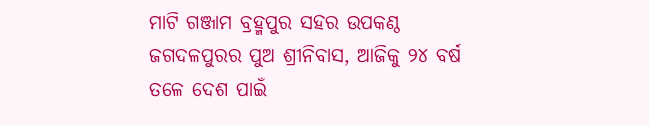ମାଟି ଗଞ୍ଜାମ ବ୍ରହ୍ମପୁର ସହର ଉପକଣ୍ଠ ଜଗଦଳପୁରର ପୁଅ ଶ୍ରୀନିବାସ, ଆଜିକୁ ୨୪ ବର୍ଷ ତଳେ ଦେଶ ପାଇଁ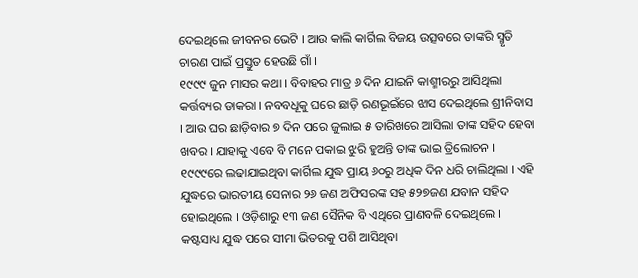ଦେଇଥିଲେ ଜୀବନର ଭେଟି । ଆଉ କାଲି କାର୍ଗିଲ ବିଜୟ ଉତ୍ସବରେ ତାଙ୍କରି ସ୍ମୃତି ଚାରଣ ପାଇଁ ପ୍ରସ୍ତୁତ ହେଉଛି ଗାଁ ।
୧୯୯୯ ଜୁନ ମାସର କଥା । ବିବାହର ମାତ୍ର ୬ ଦିନ ଯାଇନି କାଶ୍ମୀରରୁ ଆସିଥିଲା କର୍ତ୍ତବ୍ୟର ଡାକରା । ନବବଧୂକୁ ଘରେ ଛାଡ଼ି ରଣଭୂଇଁରେ ଝାସ ଦେଇଥିଲେ ଶ୍ରୀନିବାସ । ଆଉ ଘର ଛାଡ଼ିବାର ୭ ଦିନ ପରେ ଜୁଲାଇ ୫ ତାରିଖରେ ଆସିଲା ତାଙ୍କ ସହିଦ ହେବା ଖବର । ଯାହାକୁ ଏବେ ବି ମନେ ପକାଇ ଝୁରି ହୁଅନ୍ତି ତାଙ୍କ ଭାଇ ତ୍ରିଲୋଚନ ।
୧୯୯୯ରେ ଲଢାଯାଇଥିବା କାର୍ଗିଲ ଯୁଦ୍ଧ ପ୍ରାୟ ୬୦ରୁ ଅଧିକ ଦିନ ଧରି ଚାଲିଥିଲା । ଏହି ଯୁଦ୍ଧରେ ଭାରତୀୟ ସେନାର ୨୬ ଜଣ ଅଫିସରଙ୍କ ସହ ୫୨୭ଜଣ ଯବାନ ସହିଦ ହୋଇଥିଲେ । ଓଡ଼ିଶାରୁ ୧୩ ଜଣ ସୈନିକ ବି ଏଥିରେ ପ୍ରାଣବଳି ଦେଇଥିଲେ । କଷ୍ଟସାଧ୍ୟ ଯୁଦ୍ଧ ପରେ ସୀମା ଭିତରକୁ ପଶି ଆସିଥିବା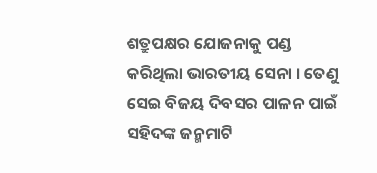ଶତ୍ରୁପକ୍ଷର ଯୋଜନାକୁ ପଣ୍ଡ କରିଥିଲା ଭାରତୀୟ ସେନା । ତେଣୁ ସେଇ ବିଜୟ ଦିବସର ପାଳନ ପାଇଁ ସହିଦଙ୍କ ଜନ୍ମମାଟି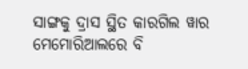ସାଙ୍ଗକୁ ଦ୍ରାସ ସ୍ଥିତ କାରଗିଲ ୱାର ମେମୋରିଆଲରେ ବି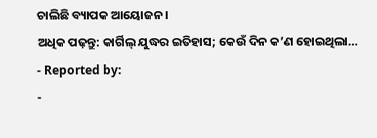ଚାଲିଛି ବ୍ୟାପକ ଆୟୋଜନ ।
ଅଧିକ ପଢ଼ନ୍ତୁ: କାର୍ଗିଲ୍ ଯୁଦ୍ଧର ଇତିହାସ; କେଉଁ ଦିନ କ’ଣ ହୋଇଥିଲା…
- Reported by:
-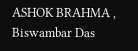ASHOK BRAHMA , Biswambar Das